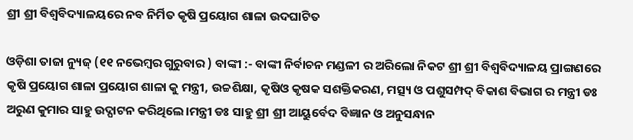ଶ୍ରୀ ଶ୍ରୀ ବିଶ୍ୱବିଦ୍ୟାଳୟରେ ନବ ନିର୍ମିତ କୃଷି ପ୍ରୟୋଗ ଶାଳା ଉଦଘାଟିତ

ଓଡ଼ିଶା ତାଜା ନ୍ୟୁଜ୍ (୧୧ ନଭେମ୍ବର ଗୁରୁବାର ) ବାଙ୍କୀ :- ବାଙ୍କୀ ନିର୍ବାଚନ ମଣ୍ଡଳୀ ର ଅରିଲୋ ନିକଟ ଶ୍ରୀ ଶ୍ରୀ ବିଶ୍ୱବିଦ୍ୟାଳୟ ପ୍ରାଙ୍ଗଣରେ କୃଷି ପ୍ରୟୋଗ ଶାଳା ପ୍ରୟୋଗ ଶାଳା କୁ ମନ୍ତ୍ରୀ, ଉଚ୍ଚଶିକ୍ଷା, କୃଷିଓ କୃଷକ ସଶକ୍ତିକରଣ, ମତ୍ସ୍ୟ ଓ ପଶୁସମ୍ପଦ୍ ବିକାଶ ବିଭାଗ ର ମନ୍ତ୍ରୀ ଡଃ ଅରୁଣ କୁମାର ସାହୁ ଉଦ୍ଘାଟନ କରିଥିଲେ।ମନ୍ତ୍ରୀ ଡଃ ସାହୁ ଶ୍ରୀ ଶ୍ରୀ ଆୟୁର୍ବେଦ ବିଜ୍ଞାନ ଓ ଅନୁସନ୍ଧାନ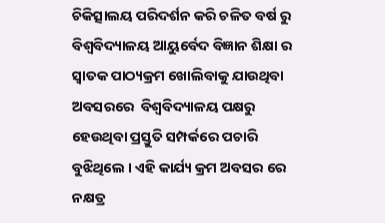ଚିକିତ୍ସାଲୟ ପରିଦର୍ଶନ କରି ଚଳିତ ବର୍ଷ ରୁ ବିଶ୍ୱବିଦ୍ୟାଳୟ ଆୟୁର୍ବେଦ ବିଜ୍ଞାନ ଶିକ୍ଷା ର ସ୍ୱାତକ ପାଠ୍ୟକ୍ରମ ଖୋଲିବାକୁ ଯାଉଥିବା ଅବସରରେ  ବିଶ୍ୱବିଦ୍ୟାଳୟ ପକ୍ଷରୁ ହେଉଥିବା ପ୍ରସ୍ତୁତି ସମ୍ପର୍କରେ ପଚାରି ବୁଝିଥିଲେ । ଏହି କାର୍ଯ୍ୟ କ୍ରମ ଅବସର ରେ ନକ୍ଷତ୍ର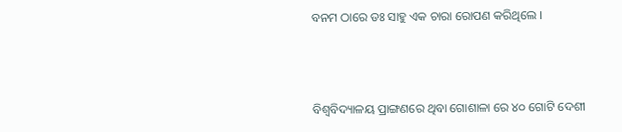ବନମ ଠାରେ ଡଃ ସାହୁ ଏକ ଚାରା ରୋପଣ କରିଥିଲେ ।



ବିଶ୍ୱବିଦ୍ୟାଳୟ ପ୍ରାଙ୍ଗଣରେ ଥିବା ଗୋଶାଳା ରେ ୪୦ ଗୋଟି ଦେଶୀ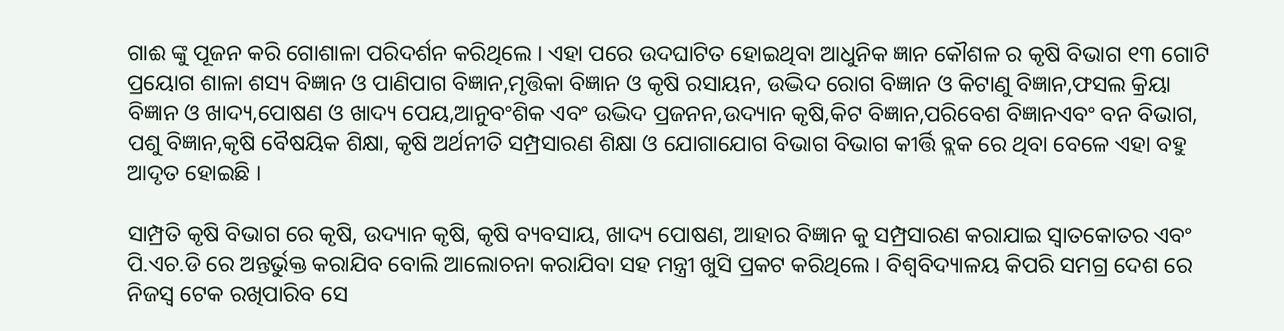ଗାଈ ଙ୍କୁ ପୂଜନ କରି ଗୋଶାଳା ପରିଦର୍ଶନ କରିଥିଲେ । ଏହା ପରେ ଉଦଘାଟିତ ହୋଇଥିବା ଆଧୁନିକ ଜ୍ଞାନ କୌଶଳ ର କୃଷି ବିଭାଗ ୧୩ ଗୋଟି ପ୍ରୟୋଗ ଶାଳା ଶସ୍ୟ ବିଜ୍ଞାନ ଓ ପାଣିପାଗ ବିଜ୍ଞାନ,ମୃତ୍ତିକା ବିଜ୍ଞାନ ଓ କୃଷି ରସାୟନ, ଉଦ୍ଭିଦ ରୋଗ ବିଜ୍ଞାନ ଓ କିଟାଣୁ ବିଜ୍ଞାନ,ଫସଲ କ୍ରିୟା ବିଜ୍ଞାନ ଓ ଖାଦ୍ୟ,ପୋଷଣ ଓ ଖାଦ୍ୟ ପେୟ,ଆନୁବଂଶିକ ଏବଂ ଉଦ୍ଭିଦ ପ୍ରଜନନ,ଉଦ୍ୟାନ କୃଷି,କିଟ ବିଜ୍ଞାନ,ପରିବେଶ ବିଜ୍ଞାନଏବଂ ବନ ବିଭାଗ, ପଶୁ ବିଜ୍ଞାନ,କୃଷି ବୈଷୟିକ ଶିକ୍ଷା, କୃଷି ଅର୍ଥନୀତି ସମ୍ପ୍ରସାରଣ ଶିକ୍ଷା ଓ ଯୋଗାଯୋଗ ବିଭାଗ ବିଭାଗ କୀର୍ତ୍ତି ବ୍ଲକ ରେ ଥିବା ବେଳେ ଏହା ବହୁ ଆଦୃତ ହୋଇଛି ।

ସାମ୍ପ୍ରତି କୃଷି ବିଭାଗ ରେ କୃଷି, ଉଦ୍ୟାନ କୃଷି, କୃଷି ବ୍ୟବସାୟ, ଖାଦ୍ୟ ପୋଷଣ, ଆହାର ବିଜ୍ଞାନ କୁ ସମ୍ପ୍ରସାରଣ କରାଯାଇ ସ୍ୱାତକୋତର ଏବଂ ପି.ଏଚ.ଡି ରେ ଅନ୍ତର୍ଭୁକ୍ତ କରାଯିବ ବୋଲି ଆଲୋଚନା କରାଯିବା ସହ ମନ୍ତ୍ରୀ ଖୁସି ପ୍ରକଟ କରିଥିଲେ । ବିଶ୍ୱବିଦ୍ୟାଳୟ କିପରି ସମଗ୍ର ଦେଶ ରେ ନିଜସ୍ୱ ଟେକ ରଖିପାରିବ ସେ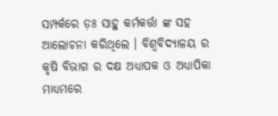ସମ୍ପର୍କରେ ଡ଼ଃ ସାହୁ କର୍ମକର୍ତ୍ତା ଙ୍କ ସହ ଆଲୋଚନା କରିଥିଲେ । ବିଶ୍ୱବିଦ୍ୟାଳୟ ର କୃଷି ବିଭାଗ ର ଦକ୍ଷ ଅଧ୍ୟାପକ ଓ ଅଧ୍ୟାପିକା ମାଧ୍ୟମରେ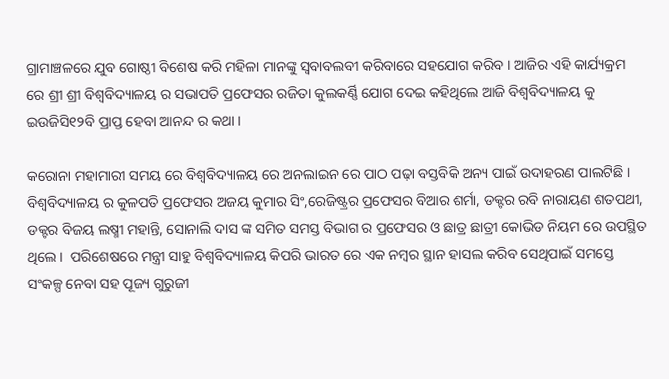ଗ୍ରାମାଞ୍ଚଳରେ ଯୁବ ଗୋଷ୍ଠୀ ବିଶେଷ କରି ମହିଳା ମାନଙ୍କୁ ସ୍ୱବାବଲବୀ କରିବାରେ ସହଯୋଗ କରିବ । ଆଜିର ଏହି କାର୍ଯ୍ୟକ୍ରମ ରେ ଶ୍ରୀ ଶ୍ରୀ ବିଶ୍ୱବିଦ୍ୟାଳୟ ର ସଭାପତି ପ୍ରଫେସର ରଜିତା କୁଲକର୍ଣ୍ଣି ଯୋଗ ଦେଇ କହିଥିଲେ ଆଜି ବିଶ୍ୱବିଦ୍ୟାଳୟ କୁ ଇଉଜିସି୧୨ବି ପ୍ରାପ୍ତ ହେବା ଆନନ୍ଦ ର କଥା ।

କରୋନା ମହାମାରୀ ସମୟ ରେ ବିଶ୍ୱବିଦ୍ୟାଳୟ ରେ ଅନଲାଇନ ରେ ପାଠ ପଢ଼ା ବସ୍ତବିକି ଅନ୍ୟ ପାଇଁ ଉଦାହରଣ ପାଲଟିଛି । ବିଶ୍ୱବିଦ୍ୟାଳୟ ର କୁଳପତି ପ୍ରଫେସର ଅଜୟ କୁମାର ସିଂ,ରେଜିଷ୍ଟ୍ରର ପ୍ରଫେସର ବିଆର ଶର୍ମା, ଡକ୍ଟର ରବି ନାରାୟଣ ଶତପଥୀ, ଡକ୍ଟର ବିଜୟ ଲଷ୍ମୀ ମହାନ୍ତି, ସୋନାଲି ଦାସ ଙ୍କ ସମିତ ସମସ୍ତ ବିଭାଗ ର ପ୍ରଫେସର ଓ ଛାତ୍ର ଛାତ୍ରୀ କୋଭିଡ ନିୟମ ରେ ଉପସ୍ଥିତ ଥିଲେ ।  ପରିଶେଷରେ ମନ୍ତ୍ରୀ ସାହୁ ବିଶ୍ୱବିଦ୍ୟାଳୟ କିପରି ଭାରତ ରେ ଏକ ନମ୍ବର ସ୍ଥାନ ହାସଲ କରିବ ସେଥିପାଇଁ ସମସ୍ତେ ସଂକଳ୍ପ ନେବା ସହ ପୂଜ୍ୟ ଗୁରୁଜୀ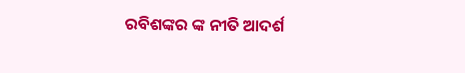ରବିଶଙ୍କର ଙ୍କ ନୀତି ଆଦର୍ଶ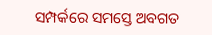ସମ୍ପର୍କରେ ସମସ୍ତେ ଅବଗତ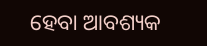ହେବା ଆବଶ୍ୟକ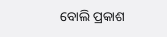ବୋଲି ପ୍ରକାଶ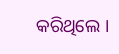କରିଥିଲେ ।